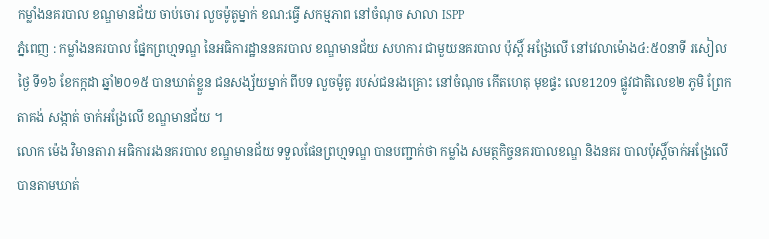កម្លាំងនគរបាល ខណ្ឌមានជ័យ ចាប់ចោរ លួចម៉ូតូម្នាក់ ខណ:ធ្វើ សកម្មភាព នៅចំណុច សាលា ISPP
ភ្នំពេញ : កម្លាំងនគរបាល ផ្នែកព្រហ្មទណ្ឌ នៃអធិការដ្ឋាននគរបាល ខណ្ឌមានជ័យ សហការ ជាមួយនគរបាល ប៉ុស្តិ៍ អង្រែលើ នៅវេលាម៉ោង៤:៥០នាទី រសៀលថ្ងៃ ទី១៦ ខែកក្កដា ឆ្នាំ២០១៥ បានឃាត់ខ្លួន ជនសង្ស័យម្នាក់ ពីបទ លួចម៉ូតូ របស់ជនរងគ្រោះ នៅចំណុច កើតហេតុ មុខផ្ទះ លេខ1209 ផ្លូវជាតិលេខ២ ភូមិ ព្រែកតាគង់ សង្កាត់ ចាក់អង្រែលើ ខណ្ឌមានជ័យ ។
លោក ម៉េង វិមានតារា អធិការរងនគរបាល ខណ្ឌមានជ័យ ទទួលផែនព្រហ្មទណ្ឌ បានបញ្ជាក់ថា កម្លាំង សមត្ថកិច្ចនគរបាលខណ្ឌ និងនគរ បាលប៉ុស្តិ៍ចាក់អង្រែលើ បានតាមឃាត់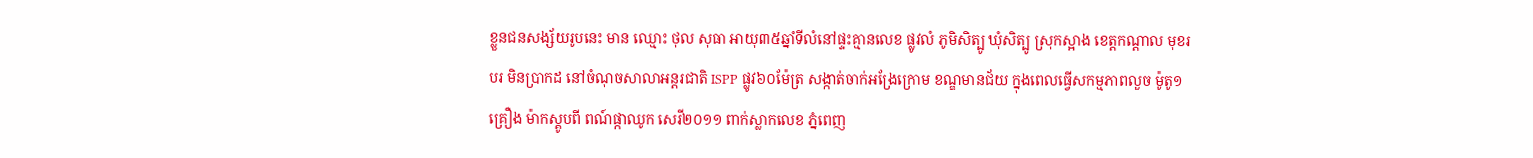ខ្លួនជនសង្ស័យរូបនេះ មាន ឈ្មោះ ថុល សុធា អាយុ៣៥ឆ្នាំទីលំនៅផ្ទះគ្មានលេខ ផ្លូវលំ ភូមិសិត្បូ ឃុំសិត្បូ ស្រុកស្អាង ខេត្តកណ្តាល មុខរបរ មិនប្រាកដ នៅចំណុចសាលាអន្តរជាតិ ISPP ផ្លូវ៦០ម៉ែត្រ សង្កាត់ចាក់អង្រែក្រោម ខណ្ឌមានជ័យ ក្នុងពេលធ្វើសកម្មភាពលួច ម៉ូតូ១គ្រឿង ម៉ាកស្គូបពី ពណ៍ផ្កាឈូក សេរី២០១១ ពាក់ស្លាកលេខ ភ្នំពេញ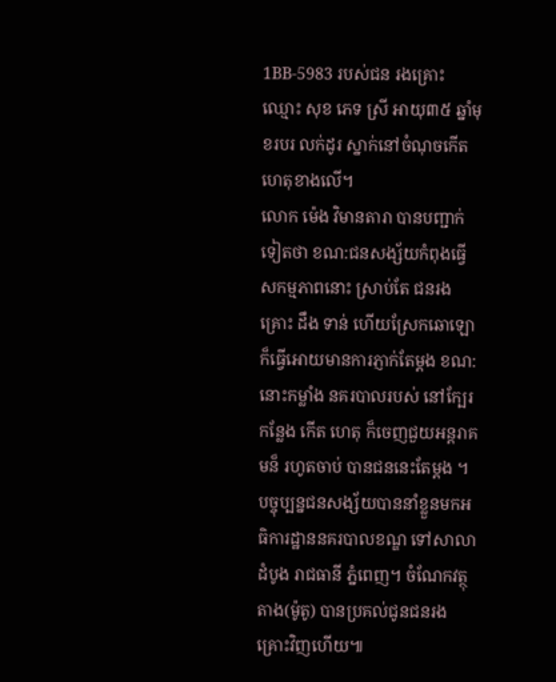1BB-5983 របស់ជន រងគ្រោះឈ្មោះ សុខ ភេទ ស្រី អាយុ៣៥ ឆ្នាំមុខរបរ លក់ដូរ ស្នាក់នៅចំណុចកើតហេតុខាងលើ។
លោក ម៉េង វិមានតារា បានបញ្ជាក់ទៀតថា ខណ:ជនសង្ស័យកំពុងធ្វើសកម្មភាពនោះ ស្រាប់តែ ជនរងគ្រោះ ដឹង ទាន់ ហើយស្រែកឆោឡោ ក៏ធ្វើអោយមានការភ្ញាក់តែម្តង ខណ:នោះកម្លាំង នគរបាលរបស់ នៅក្បែរកន្លែង កើត ហេតុ ក៏ចេញជួយអន្តរាគមន៏ រហូតចាប់ បានជននេះតែម្តង ។
បច្ចុប្បន្នជនសង្ស័យបាននាំខ្លួនមកអធិការដ្ឋាននគរបាលខណ្ឌ ទៅសាលាដំបូង រាជធានី ភ្នំពេញ។ ចំណែកវត្ថុតាង(ម៉ូតូ) បានប្រគល់ជូនជនរងគ្រោះវិញហើយ៕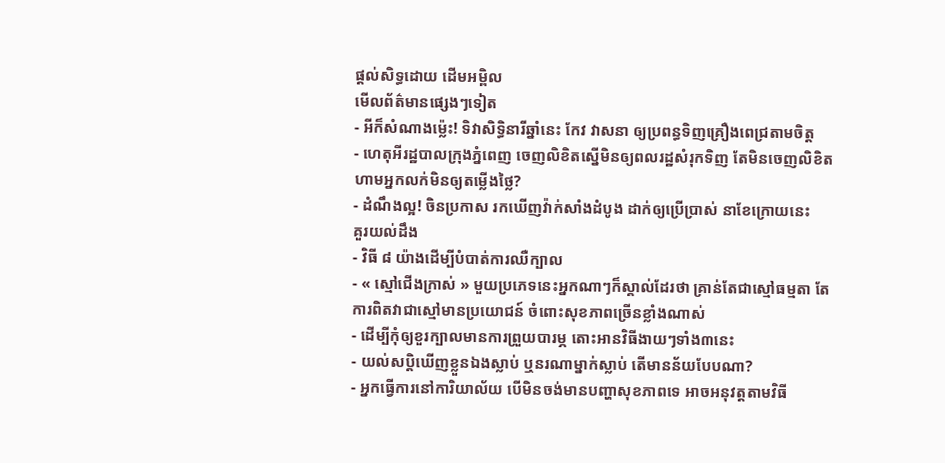ផ្តល់សិទ្ធដោយ ដើមអម្ពិល
មើលព័ត៌មានផ្សេងៗទៀត
- អីក៏សំណាងម្ល៉េះ! ទិវាសិទ្ធិនារីឆ្នាំនេះ កែវ វាសនា ឲ្យប្រពន្ធទិញគ្រឿងពេជ្រតាមចិត្ត
- ហេតុអីរដ្ឋបាលក្រុងភ្នំពេញ ចេញលិខិតស្នើមិនឲ្យពលរដ្ឋសំរុកទិញ តែមិនចេញលិខិតហាមអ្នកលក់មិនឲ្យតម្លើងថ្លៃ?
- ដំណឹងល្អ! ចិនប្រកាស រកឃើញវ៉ាក់សាំងដំបូង ដាក់ឲ្យប្រើប្រាស់ នាខែក្រោយនេះ
គួរយល់ដឹង
- វិធី ៨ យ៉ាងដើម្បីបំបាត់ការឈឺក្បាល
- « ស្មៅជើងក្រាស់ » មួយប្រភេទនេះអ្នកណាៗក៏ស្គាល់ដែរថា គ្រាន់តែជាស្មៅធម្មតា តែការពិតវាជាស្មៅមានប្រយោជន៍ ចំពោះសុខភាពច្រើនខ្លាំងណាស់
- ដើម្បីកុំឲ្យខួរក្បាលមានការព្រួយបារម្ភ តោះអានវិធីងាយៗទាំង៣នេះ
- យល់សប្តិឃើញខ្លួនឯងស្លាប់ ឬនរណាម្នាក់ស្លាប់ តើមានន័យបែបណា?
- អ្នកធ្វើការនៅការិយាល័យ បើមិនចង់មានបញ្ហាសុខភាពទេ អាចអនុវត្តតាមវិធី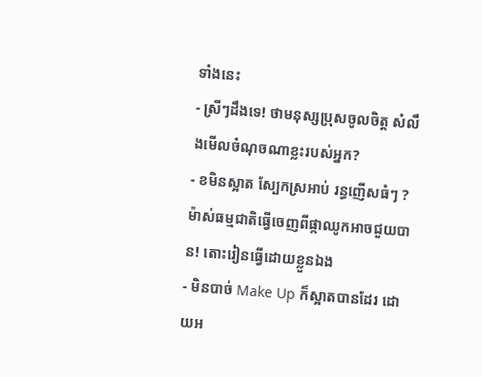ទាំងនេះ
- ស្រីៗដឹងទេ! ថាមនុស្សប្រុសចូលចិត្ត សំលឹងមើលចំណុចណាខ្លះរបស់អ្នក?
- ខមិនស្អាត ស្បែកស្រអាប់ រន្ធញើសធំៗ ? ម៉ាស់ធម្មជាតិធ្វើចេញពីផ្កាឈូកអាចជួយបាន! តោះរៀនធ្វើដោយខ្លួនឯង
- មិនបាច់ Make Up ក៏ស្អាតបានដែរ ដោយអ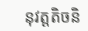នុវត្តតិចនិ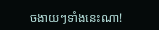ចងាយៗទាំងនេះណា!